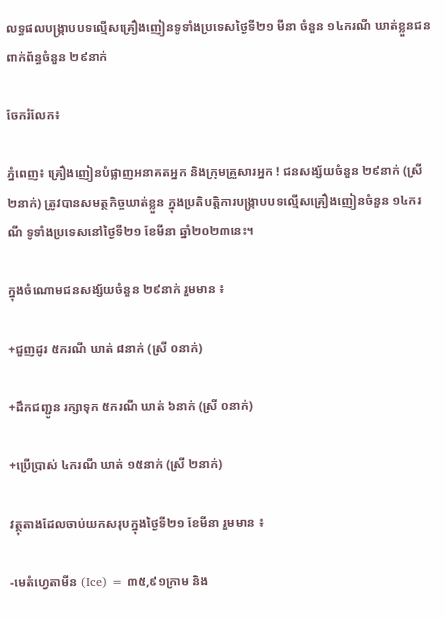លទ្ធផលបង្ក្រាបបទល្មើសគ្រឿងញៀនទូទាំងប្រទេសថ្ងៃទី២១ មីនា ចំនួន ១៤ករណី ឃាត់ខ្លួនជនពាក់ព័ន្ធចំនួន ២៩នាក់

ចែករំលែក៖

ភ្នំពេញ៖ គ្រឿងញៀនបំផ្លាញអនាគតអ្នក និងក្រុមគ្រួសារអ្នក ! ជនសង្ស័យចំនួន ២៩នាក់ (ស្រី ២នាក់) ត្រូវបានសមត្ថកិច្ចឃាត់ខ្លួន ក្នុងប្រតិបត្តិការបង្ក្រាបបទល្មើសគ្រឿងញៀនចំនួន ១៤ករណី ទូទាំងប្រទេសនៅថ្ងៃទី២១ ខែមីនា ឆ្នាំ២០២៣នេះ។

ក្នុងចំណោមជនសង្ស័យចំនួន ២៩នាក់ រួមមាន ៖

+ជួញដូរ ៥ករណី ឃាត់ ៨នាក់ (ស្រី ០នាក់)

+ដឹកជញ្ជូន រក្សាទុក ៥ករណី ឃាត់ ៦នាក់ (ស្រី ០នាក់)

+ប្រើប្រាស់ ៤ករណី ឃាត់ ១៥នាក់ (ស្រី ២នាក់)

វត្ថុតាងដែលចាប់យកសរុបក្នុងថ្ងៃទី២១ ខែមីនា រួមមាន ៖

-មេតំហ្វេតាមីន (Ice) = ៣៥,៩១ក្រាម និង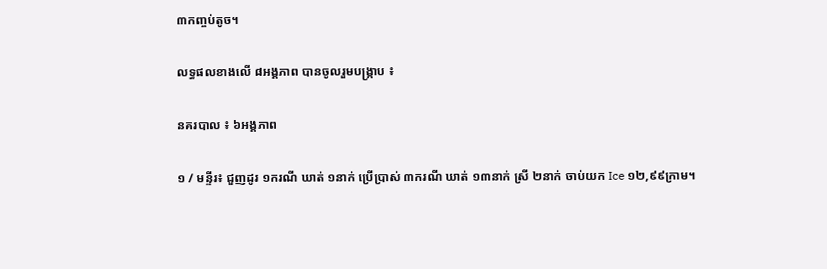៣កញ្ចប់តូច។

លទ្ធផលខាងលើ ៨អង្គភាព បានចូលរួមបង្ក្រាប ៖

នគរបាល ៖ ៦អង្គភាព

១ / មន្ទីរ៖ ជួញដូរ ១ករណី ឃាត់ ១នាក់ ប្រើប្រាស់ ៣ករណី ឃាត់ ១៣នាក់ ស្រី ២នាក់ ចាប់យក Ice ១២,៩៩ក្រាម។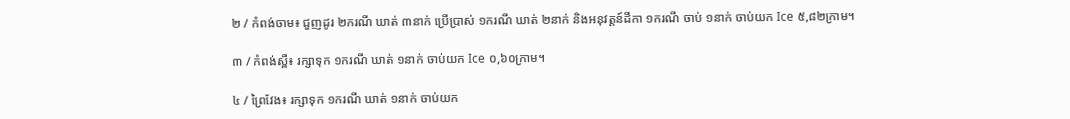២ / កំពង់ចាម៖ ជួញដូរ ២ករណី ឃាត់ ៣នាក់ ប្រើប្រាស់ ១ករណី ឃាត់ ២នាក់ និងអនុវត្តន៍ដីកា ១ករណី ចាប់ ១នាក់ ចាប់យក Ice ៥,៨២ក្រាម។

៣ / កំពង់ស្ពឺ៖ រក្សាទុក ១ករណី ឃាត់ ១នាក់ ចាប់យក Ice ០,៦០ក្រាម។

៤ / ព្រៃវែង៖ រក្សាទុក ១ករណី ឃាត់ ១នាក់ ចាប់យក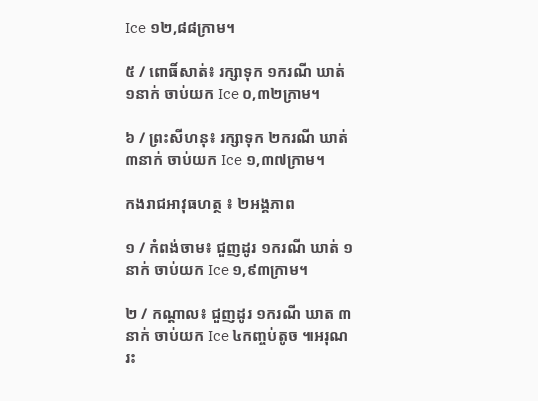Ice ១២,៨៨ក្រាម។

៥ / ពោធិ៍សាត់៖ រក្សាទុក ១ករណី ឃាត់ ១នាក់ ចាប់យក Ice ០,៣២ក្រាម។

៦ / ព្រះសីហនុ៖ រក្សាទុក ២ករណី ឃាត់ ៣នាក់ ចាប់យក Ice ១,៣៧ក្រាម។

កងរាជអាវុធហត្ថ ៖ ២អង្គភាព

១ / កំពង់ចាម៖ ជួញដូរ ១ករណី ឃាត់ ១នាក់ ចាប់យក Ice ១,៩៣ក្រាម។

២ / កណ្តាល៖ ជួញដូរ ១ករណី ឃាត ៣នាក់ ចាប់យក Ice ៤កញ្ចប់តូច ៕អរុណរះ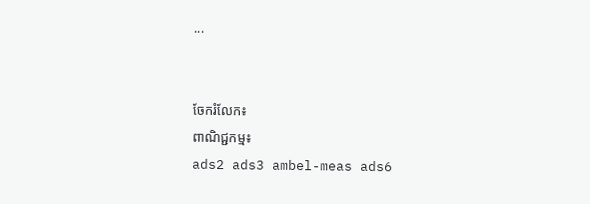...


ចែករំលែក៖
ពាណិជ្ជកម្ម៖
ads2 ads3 ambel-meas ads6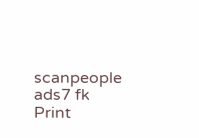scanpeople ads7 fk Print